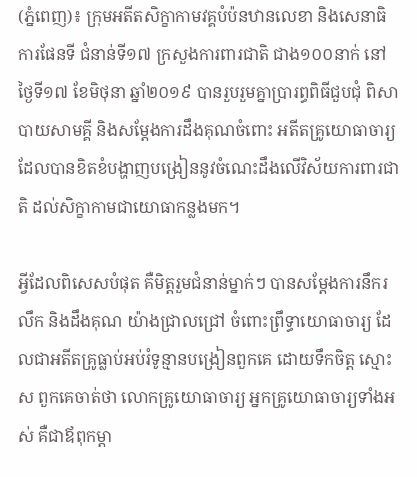(ភ្នំពេញ)៖ ក្រុមអតីតសិក្ខាកាមវគ្គបំប៉នឋានលេខា និងសេនាធិការផែនទី ជំនាន់ទី១៧ ក្រសួងការពារជាតិ ជាង១០០នាក់ នៅថ្ងៃទី១៧ ខែមិថុនា ឆ្នាំ២០១៩ បានរួបរួមគ្នាប្រារព្ធពិធីជួបជុំ ពិសាបាយសាមគ្គី និងសម្តែងការដឹងគុណចំពោះ អតីតគ្រូយោធាចារ្យ ដែលបានខិតខំបង្ហាញបង្រៀននូវចំណេះដឹងលើវិស័យការពារជាតិ ដល់សិក្ខាកាមជាយោធាកន្លងមក។

អ្វីដែលពិសេសបំផុត គឺមិត្តរួមជំនាន់ម្នាក់ៗ បានសម្តែងការនឹករលឹក និងដឹងគុណ យ៉ាងជ្រាលជ្រៅ ចំពោះព្រឹទ្ធាយោធាចារ្យ ដែលជាអតីតគ្រូធ្លាប់អប់រំទូន្មានបង្រៀនពួកគេ ដោយទឹកចិត្ត ស្មោះស ពួកគេចាត់ថា លោកគ្រូយោធាចារ្យ អ្នកគ្រូយោធាចារ្យទាំងអស់ គឺជាឪពុកម្តា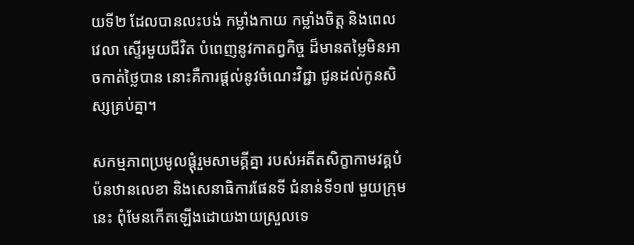យទី២ ដែលបានលះបង់ កម្លាំងកាយ កម្លាំងចិត្ត និងពេលវេលា ស្ទើរមួយជីវិត បំពេញនូវកាតព្វកិច្ច ដ៏មានតម្លៃមិនអាចកាត់ថ្លៃបាន នោះគឺការផ្តល់នូវចំណេះវិជ្ជា ជូនដល់កូនសិស្សគ្រប់គ្នា។

សកម្មភាពប្រមូលផ្តុំរួមសាមគ្គីគ្នា របស់អតីតសិក្ខាកាមវគ្គបំប៉នឋានលេខា និងសេនាធិការផែនទី ជំនាន់ទី១៧ មួយក្រុមនេះ ពុំមែនកើតឡើងដោយងាយស្រួលទេ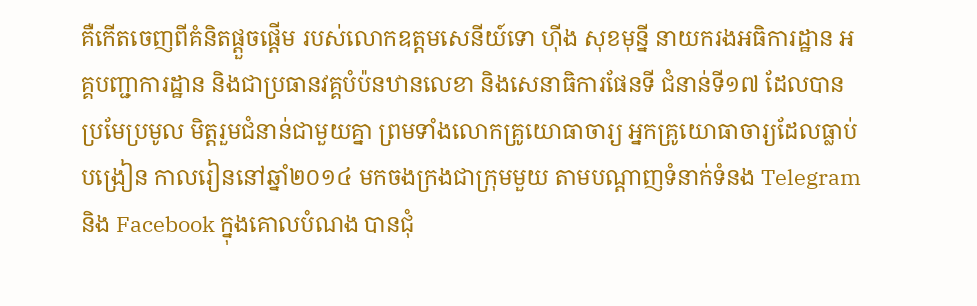គឺកើតចេញពីគំនិតផ្តួចផ្តើម របស់លោកឧត្តមសេនីយ៍ទោ ហ៊ីង សុខមុន្នី នាយករងអធិការដ្ឋាន អគ្គបញ្ជាការដ្ឋាន និងជាប្រធានវគ្គបំប៉នឋានលេខា និងសេនាធិការផែនទី ជំនាន់ទី១៧ ដែលបានប្រមែប្រមូល មិត្តរួមជំនាន់ជាមួយគ្នា ព្រមទាំងលោកគ្រូយោធាចារ្យ អ្នកគ្រូយោធាចារ្យដែលធ្លាប់បង្រៀន កាលរៀននៅឆ្នាំ២០១៤ មកចងក្រងជាក្រុមមួយ តាមបណ្តាញទំនាក់ទំនង Telegram និង Facebook ក្នុងគោលបំណង បានជុំ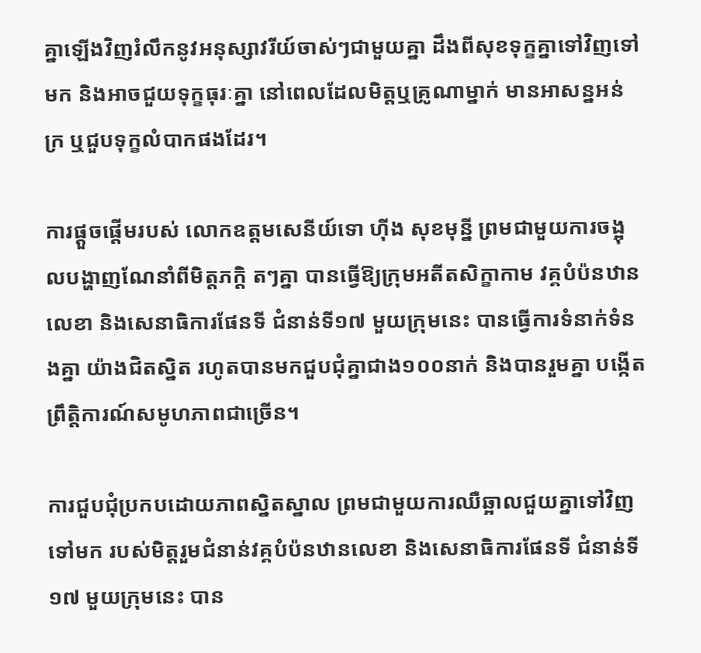គ្នាឡើងវិញរំលឹកនូវអនុស្សាវរីយ៍ចាស់ៗជាមួយគ្នា ដឹងពីសុខទុក្ខគ្នាទៅវិញទៅមក និងអាចជួយទុក្ខធុរៈគ្នា នៅពេលដែលមិត្តឬគ្រូណាម្នាក់ មានអាសន្នអន់ក្រ ឬជួបទុក្ខលំបាកផងដែរ។

ការផ្តួចផ្តើមរបស់ លោកឧត្តមសេនីយ៍ទោ ហ៊ីង សុខមុន្នី ព្រមជាមួយការចង្អុលបង្ហាញណែនាំពីមិត្តភក្តិ តៗគ្នា បានធ្វើឱ្យក្រុមអតីតសិក្ខាកាម វគ្គបំប៉នឋានលេខា និងសេនាធិការផែនទី ជំនាន់ទី១៧ មួយក្រុមនេះ បានធ្វើការទំនាក់ទំនងគ្នា យ៉ាងជិតស្និត រហូតបានមកជួបជុំគ្នាជាង១០០នាក់ និងបានរួមគ្នា បង្កើតព្រឹត្តិការណ៍សមូហភាពជាច្រើន។

ការជួបជុំប្រកបដោយភាពស្និតស្នាល ព្រមជាមួយការឈឺឆ្អាលជួយគ្នាទៅវិញទៅមក របស់មិត្តរួមជំនាន់វគ្គបំប៉នឋានលេខា និងសេនាធិការផែនទី ជំនាន់ទី១៧ មួយក្រុមនេះ បាន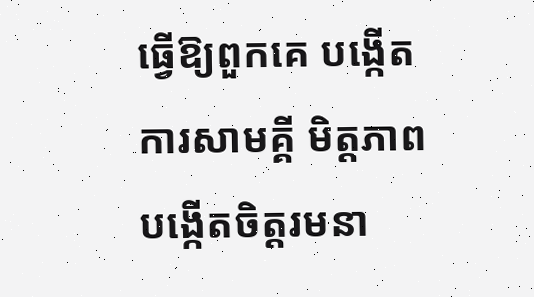ធ្វើឱ្យពួកគេ បង្កើតការសាមគ្គី មិត្តភាព បង្កើតចិត្តរមនា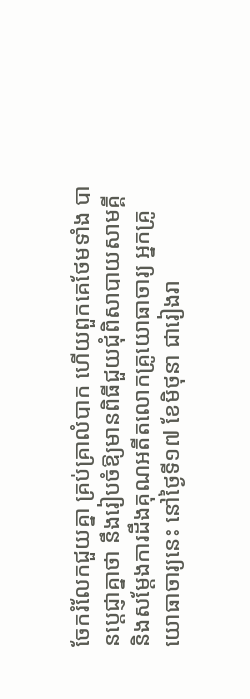ចែករំលែកជួយគ្នា គ្រប់គ្រាលំបាក ហើយពួកគេថែមទាំង បានប្តេជ្ញាគ្នាថា នឹងរៀបចំឱ្យមានពិធីជួយជុំពិសាបាយសាមគ្គី និងសម្តែងការដឹងគុណអតីតលោកគ្រូយោធាចារ្យ អ្នកគ្រូយោធាចារ្យនេះ នៅថ្ងៃទី១៧ ខែមិថុនា ជារៀងរា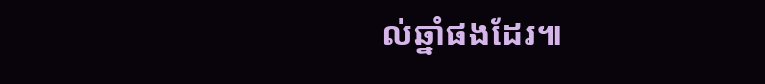ល់ឆ្នាំផងដែរ៕